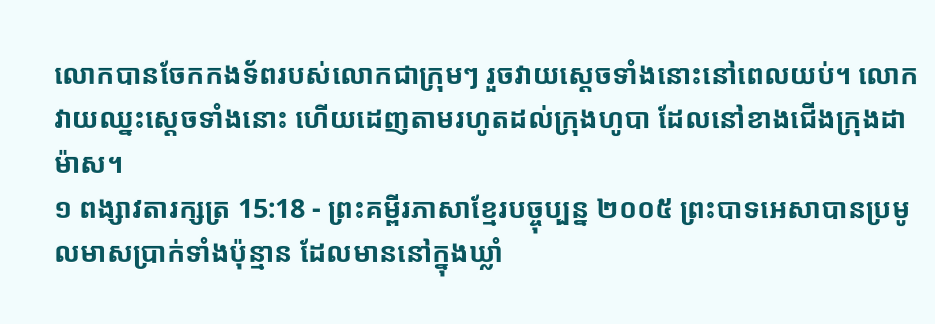លោកបានចែកកងទ័ពរបស់លោកជាក្រុមៗ រួចវាយស្ដេចទាំងនោះនៅពេលយប់។ លោកវាយឈ្នះស្ដេចទាំងនោះ ហើយដេញតាមរហូតដល់ក្រុងហូបា ដែលនៅខាងជើងក្រុងដាម៉ាស។
១ ពង្សាវតារក្សត្រ 15:18 - ព្រះគម្ពីរភាសាខ្មែរបច្ចុប្បន្ន ២០០៥ ព្រះបាទអេសាបានប្រមូលមាសប្រាក់ទាំងប៉ុន្មាន ដែលមាននៅក្នុងឃ្លាំ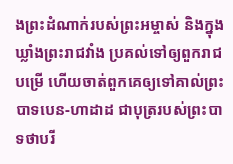ងព្រះដំណាក់របស់ព្រះអម្ចាស់ និងក្នុងឃ្លាំងព្រះរាជវាំង ប្រគល់ទៅឲ្យពួករាជបម្រើ ហើយចាត់ពួកគេឲ្យទៅគាល់ព្រះបាទបេន-ហាដាដ ជាបុត្ររបស់ព្រះបាទថាបរី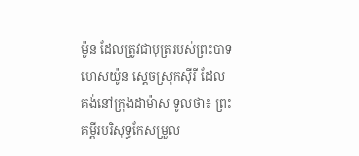ម៉ូន ដែលត្រូវជាបុត្ររបស់ព្រះបាទហេសយ៉ូន ស្ដេចស្រុកស៊ីរី ដែលគង់នៅក្រុងដាម៉ាស ទូលថា៖ ព្រះគម្ពីរបរិសុទ្ធកែសម្រួល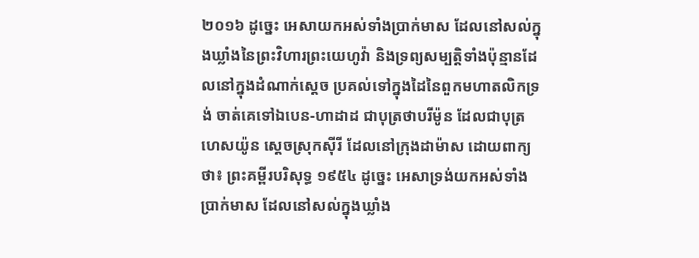២០១៦ ដូច្នេះ អេសាយកអស់ទាំងប្រាក់មាស ដែលនៅសល់ក្នុងឃ្លាំងនៃព្រះវិហារព្រះយេហូវ៉ា និងទ្រព្យសម្បត្តិទាំងប៉ុន្មានដែលនៅក្នុងដំណាក់ស្តេច ប្រគល់ទៅក្នុងដៃនៃពួកមហាតលិកទ្រង់ ចាត់គេទៅឯបេន-ហាដាដ ជាបុត្រថាបរីម៉ូន ដែលជាបុត្រហេសយ៉ូន ស្តេចស្រុកស៊ីរី ដែលនៅក្រុងដាម៉ាស ដោយពាក្យថា៖ ព្រះគម្ពីរបរិសុទ្ធ ១៩៥៤ ដូច្នេះ អេសាទ្រង់យកអស់ទាំងប្រាក់មាស ដែលនៅសល់ក្នុងឃ្លាំង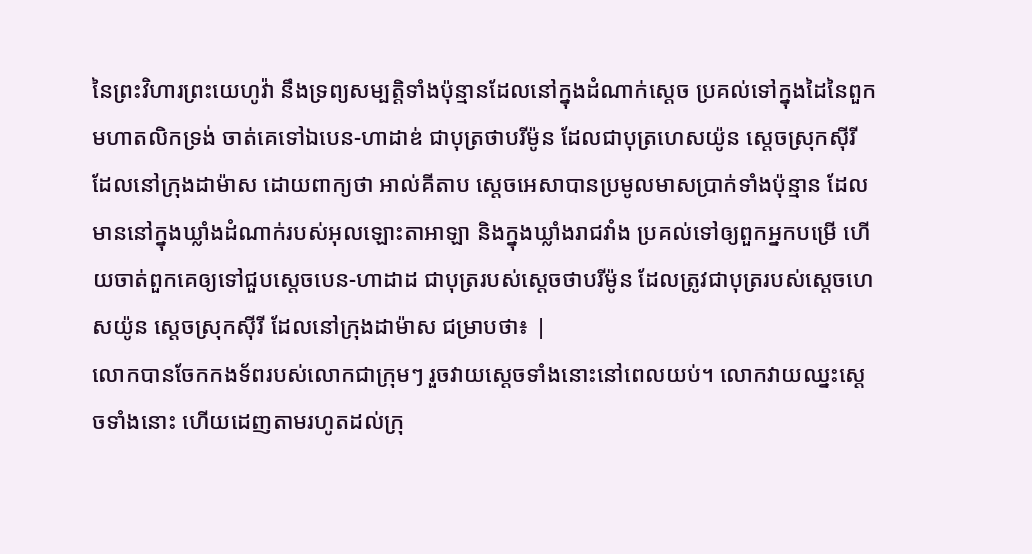នៃព្រះវិហារព្រះយេហូវ៉ា នឹងទ្រព្យសម្បត្តិទាំងប៉ុន្មានដែលនៅក្នុងដំណាក់ស្តេច ប្រគល់ទៅក្នុងដៃនៃពួកមហាតលិកទ្រង់ ចាត់គេទៅឯបេន-ហាដាឌ់ ជាបុត្រថាបរីម៉ូន ដែលជាបុត្រហេសយ៉ូន ស្តេចស្រុកស៊ីរី ដែលនៅក្រុងដាម៉ាស ដោយពាក្យថា អាល់គីតាប ស្តេចអេសាបានប្រមូលមាសប្រាក់ទាំងប៉ុន្មាន ដែលមាននៅក្នុងឃ្លាំងដំណាក់របស់អុលឡោះតាអាឡា និងក្នុងឃ្លាំងរាជវាំង ប្រគល់ទៅឲ្យពួកអ្នកបម្រើ ហើយចាត់ពួកគេឲ្យទៅជួបស្តេចបេន-ហាដាដ ជាបុត្ររបស់ស្តេចថាបរីម៉ូន ដែលត្រូវជាបុត្ររបស់ស្តេចហេសយ៉ូន ស្តេចស្រុកស៊ីរី ដែលនៅក្រុងដាម៉ាស ជម្រាបថា៖ |
លោកបានចែកកងទ័ពរបស់លោកជាក្រុមៗ រួចវាយស្ដេចទាំងនោះនៅពេលយប់។ លោកវាយឈ្នះស្ដេចទាំងនោះ ហើយដេញតាមរហូតដល់ក្រុ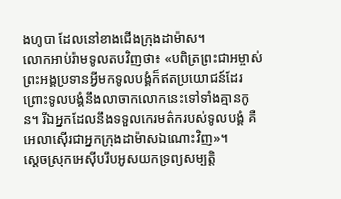ងហូបា ដែលនៅខាងជើងក្រុងដាម៉ាស។
លោកអាប់រ៉ាមទូលតបវិញថា៖ «បពិត្រព្រះជាអម្ចាស់ ព្រះអង្គប្រទានអ្វីមកទូលបង្គំក៏ឥតប្រយោជន៍ដែរ ព្រោះទូលបង្គំនឹងលាចាកលោកនេះទៅទាំងគ្មានកូន។ រីឯអ្នកដែលនឹងទទួលកេរមត៌ករបស់ទូលបង្គំ គឺអេលាស៊ើរជាអ្នកក្រុងដាម៉ាសឯណោះវិញ»។
ស្ដេចស្រុកអេស៊ីបរឹបអូសយកទ្រព្យសម្បត្តិ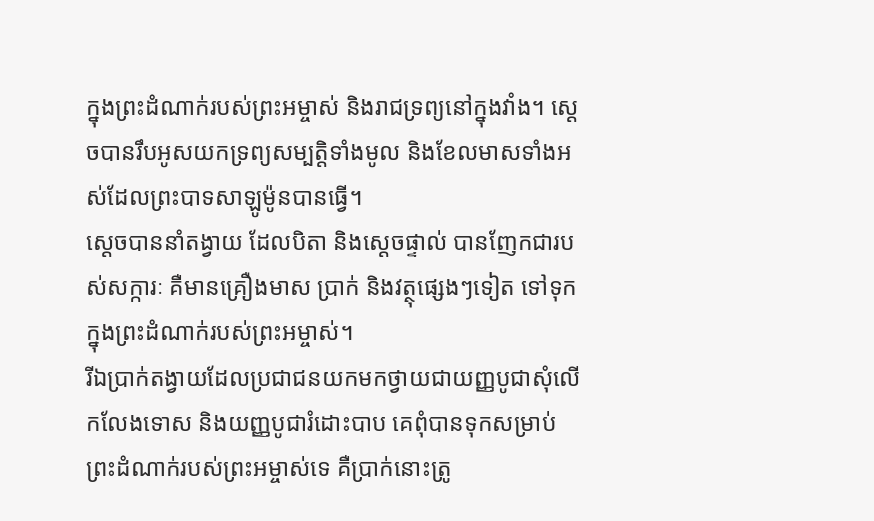ក្នុងព្រះដំណាក់របស់ព្រះអម្ចាស់ និងរាជទ្រព្យនៅក្នុងវាំង។ ស្ដេចបានរឹបអូសយកទ្រព្យសម្បត្តិទាំងមូល និងខែលមាសទាំងអស់ដែលព្រះបាទសាឡូម៉ូនបានធ្វើ។
ស្ដេចបាននាំតង្វាយ ដែលបិតា និងស្ដេចផ្ទាល់ បានញែកជារបស់សក្ការៈ គឺមានគ្រឿងមាស ប្រាក់ និងវត្ថុផ្សេងៗទៀត ទៅទុកក្នុងព្រះដំណាក់របស់ព្រះអម្ចាស់។
រីឯប្រាក់តង្វាយដែលប្រជាជនយកមកថ្វាយជាយញ្ញបូជាសុំលើកលែងទោស និងយញ្ញបូជារំដោះបាប គេពុំបានទុកសម្រាប់ព្រះដំណាក់របស់ព្រះអម្ចាស់ទេ គឺប្រាក់នោះត្រូ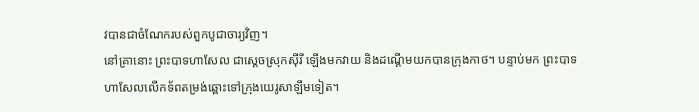វបានជាចំណែករបស់ពួកបូជាចារ្យវិញ។
នៅគ្រានោះ ព្រះបាទហាសែល ជាស្ដេចស្រុកស៊ីរី ឡើងមកវាយ និងដណ្ដើមយកបានក្រុងកាថ។ បន្ទាប់មក ព្រះបាទហាសែលលើកទ័ពតម្រង់ឆ្ពោះទៅក្រុងយេរូសាឡឹមទៀត។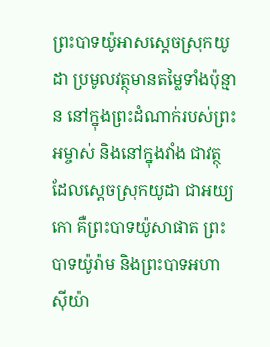ព្រះបាទយ៉ូអាសស្ដេចស្រុកយូដា ប្រមូលវត្ថុមានតម្លៃទាំងប៉ុន្មាន នៅក្នុងព្រះដំណាក់របស់ព្រះអម្ចាស់ និងនៅក្នុងវាំង ជាវត្ថុដែលស្ដេចស្រុកយូដា ជាអយ្យកោ គឺព្រះបាទយ៉ូសាផាត ព្រះបាទយ៉ូរ៉ាម និងព្រះបាទអហាស៊ីយ៉ា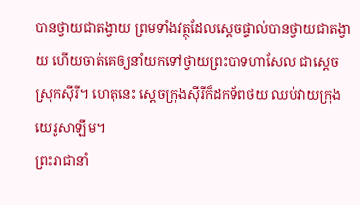បានថ្វាយជាតង្វាយ ព្រមទាំងវត្ថុដែលស្ដេចផ្ទាល់បានថ្វាយជាតង្វាយ ហើយចាត់គេឲ្យនាំយកទៅថ្វាយព្រះបាទហាសែល ជាស្ដេចស្រុកស៊ីរី។ ហេតុនេះ ស្ដេចក្រុងស៊ីរីក៏ដកទ័ពថយ ឈប់វាយក្រុងយេរូសាឡឹម។
ព្រះរាជានាំ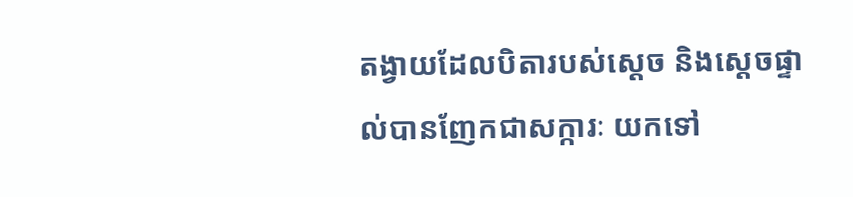តង្វាយដែលបិតារបស់ស្ដេច និងស្ដេចផ្ទាល់បានញែកជាសក្ការៈ យកទៅ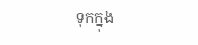ទុកក្នុង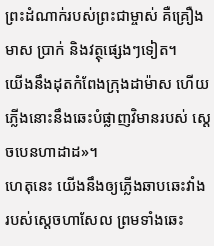ព្រះដំណាក់របស់ព្រះជាម្ចាស់ គឺគ្រឿងមាស ប្រាក់ និងវត្ថុផ្សេងៗទៀត។
យើងនឹងដុតកំពែងក្រុងដាម៉ាស ហើយភ្លើងនោះនឹងឆេះបំផ្លាញវិមានរបស់ ស្ដេចបេនហាដាដ»។
ហេតុនេះ យើងនឹងឲ្យភ្លើងឆាបឆេះវាំង របស់ស្ដេចហាសែល ព្រមទាំងឆេះ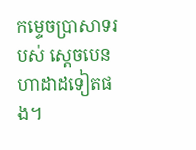កម្ទេចប្រាសាទរបស់ ស្ដេចបេនហាដាដទៀតផង។